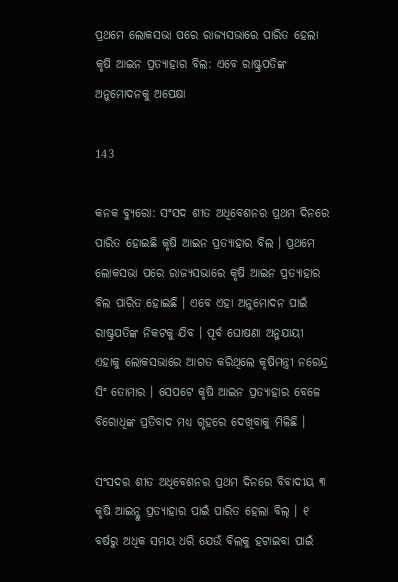ପ୍ରଥମେ ଲୋକସଭା ପରେ ରାଜ୍ୟସଭାରେ ପାରିତ ହେଲା କୃଷି ଆଇନ ପ୍ରତ୍ୟାହାର ବିଲ: ଏବେ ରାଷ୍ଟ୍ରପତିଙ୍କ ଅନୁମୋଦନକୁ ଅପେକ୍ଷା

143

କନକ ବ୍ୟୁରୋ: ସଂସଦ ଶୀତ ଅଧିବେଶନର ପ୍ରଥମ ଦିନରେ ପାରିତ ହୋଇଛି କୃଷି ଆଇନ ପ୍ରତ୍ୟାହାର ବିଲ । ପ୍ରଥମେ ଲୋକସଭା ପରେ ରାଜ୍ୟସଭାରେ କୃଷି ଆଇନ ପ୍ରତ୍ୟାହାର ବିଲ ପାରିତ ହୋଇଛି । ଏବେ ଏହା ଅନୁମୋଦନ ପାଇଁ ରାଷ୍ଟ୍ରପତିଙ୍କ ନିକଟକୁ ଯିବ । ପୂର୍ବ ଘୋଷଣା ଅନୁଯାୟୀ ଏହାକୁ ଲୋକସଭାରେ ଆଗତ କରିଥିଲେ କୃଷିମନ୍ତ୍ରୀ ନରେନ୍ଦ୍ର ସିଂ ତୋମାର । ସେପଟେ କୃଷି ଆଇନ ପ୍ରତ୍ୟାହାର ବେଳେ ବିରୋଧିଙ୍କ ପ୍ରତିବାଦ ମଧ୍ୟ ଗୃହରେ ଦେଖିବାକୁ ମିଳିଛି ।

ସଂସଦର ଶୀତ ଅଧିବେଶନର ପ୍ରଥମ ଦିନରେ ବିବାଦୀୟ ୩ କୃଷି ଆଇନ୍କୁ ପ୍ରତ୍ୟାହାର ପାଇଁ ପାରିତ ହେଲା ବିଲ୍ । ୧ ବର୍ଷରୁ ଅଧିକ ସମୟ ଧରି ଯେଉଁ ବିଲକୁ ହଟାଇବା ପାଇଁ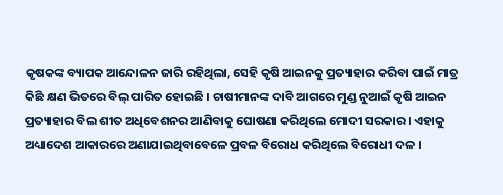କୃଷକଙ୍କ ବ୍ୟାପକ ଆନ୍ଦୋଳନ ଜାରି ରହିଥିଲା, ସେହି କୃଷି ଆଇନକୁ ପ୍ରତ୍ୟାହାର କରିବା ପାଇଁ ମାତ୍ର କିଛି କ୍ଷଣ ଭିତରେ ବିଲ୍ ପାରିତ ହୋଇଛି । ଚାଷୀମାନଙ୍କ ଦାବି ଆଗରେ ମୁଣ୍ଡ ନୁଆଇଁ କୃଷି ଆଇନ ପ୍ରତ୍ୟାହାର ବିଲ ଶୀତ ଅଧିବେଶନର ଆଣିବାକୁ ଘୋଷଣା କରିଥିଲେ ମୋଦୀ ସରକାର । ଏହାକୁ ଅଧ୍ୟାଦେଶ ଆକାରରେ ଅଣାଯାଇଥିବାବେଳେ ପ୍ରବଳ ବିରୋଧ କରିଥିଲେ ବିରୋଧୀ ଦଳ ।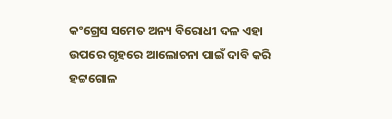କଂଗ୍ରେସ ସମେତ ଅନ୍ୟ ବିରୋଧୀ ଦଳ ଏହା ଉପରେ ଗୃହରେ ଆଲୋଚନା ପାଇଁ ଦାବି କରି ହଟ୍ଟଗୋଳ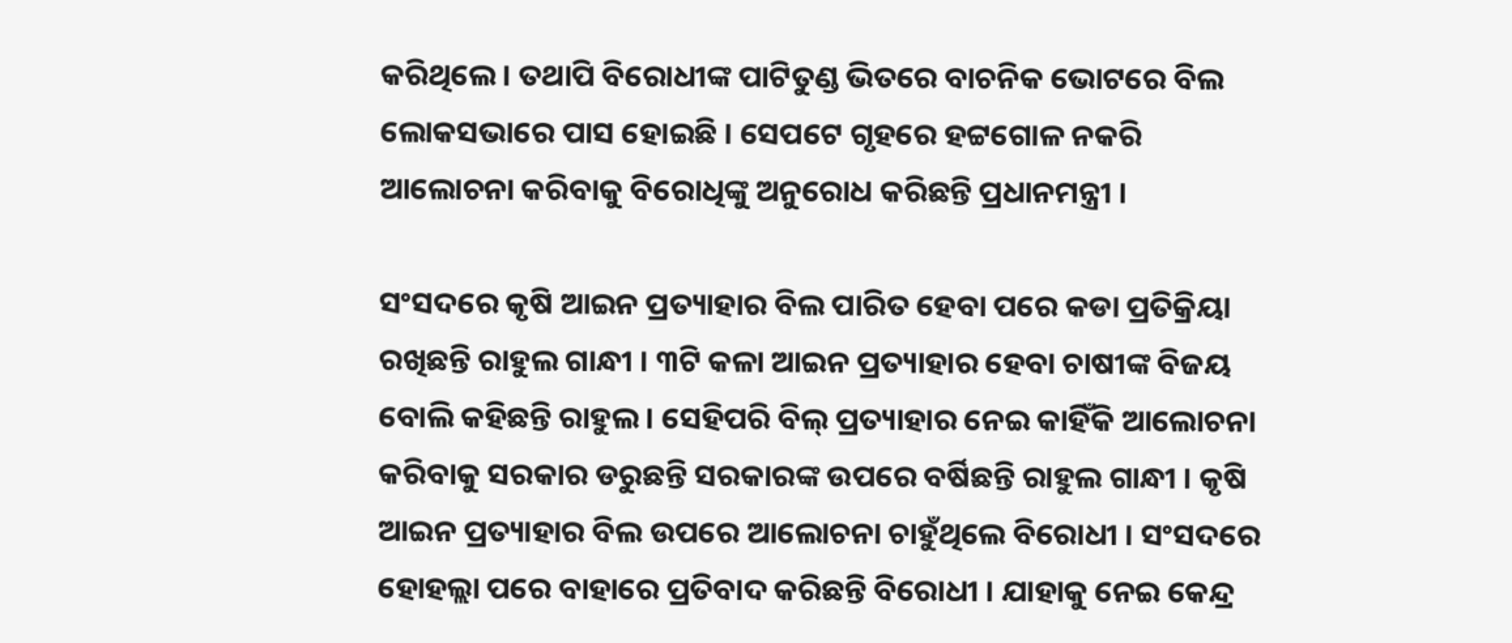କରିଥିଲେ । ତଥାପି ବିରୋଧୀଙ୍କ ପାଟିତୁଣ୍ଡ ଭିତରେ ବାଚନିକ ଭୋଟରେ ବିଲ ଲୋକସଭାରେ ପାସ ହୋଇଛି । ସେପଟେ ଗୃହରେ ହଟ୍ଟଗୋଳ ନକରି ଆଲୋଚନା କରିବାକୁ ବିରୋଧିଙ୍କୁ ଅନୁରୋଧ କରିଛନ୍ତି ପ୍ରଧାନମନ୍ତ୍ରୀ ।

ସଂସଦରେ କୃଷି ଆଇନ ପ୍ରତ୍ୟାହାର ବିଲ ପାରିତ ହେବା ପରେ କଡା ପ୍ରତିକ୍ରିୟା ରଖିଛନ୍ତି ରାହୁଲ ଗାନ୍ଧୀ । ୩ଟି କଳା ଆଇନ ପ୍ରତ୍ୟାହାର ହେବା ଚାଷୀଙ୍କ ବିଜୟ ବୋଲି କହିଛନ୍ତି ରାହୁଲ । ସେହିପରି ବିଲ୍ ପ୍ରତ୍ୟାହାର ନେଇ କାହିଁକି ଆଲୋଚନା କରିବାକୁ ସରକାର ଡରୁଛନ୍ତି ସରକାରଙ୍କ ଉପରେ ବର୍ଷିଛନ୍ତି ରାହୁଲ ଗାନ୍ଧୀ । କୃଷି ଆଇନ ପ୍ରତ୍ୟାହାର ବିଲ ଉପରେ ଆଲୋଚନା ଚାହୁଁଥିଲେ ବିରୋଧୀ । ସଂସଦରେ ହୋହଲ୍ଲା ପରେ ବାହାରେ ପ୍ରତିବାଦ କରିଛନ୍ତି ବିରୋଧୀ । ଯାହାକୁ ନେଇ କେନ୍ଦ୍ର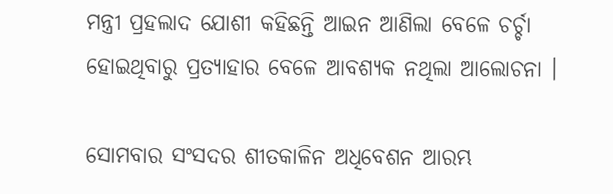ମନ୍ତ୍ରୀ ପ୍ରହଲାଦ ଯୋଶୀ କହିଛନ୍ତି ଆଇନ ଆଣିଲା ବେଳେ ଚର୍ଚ୍ଚା ହୋଇଥିବାରୁ ପ୍ରତ୍ୟାହାର ବେଳେ ଆବଶ୍ୟକ ନଥିଲା ଆଲୋଚନା ।

ସୋମବାର ସଂସଦର ଶୀତକାଳିନ ଅଧିବେଶନ ଆରମ୍ଭ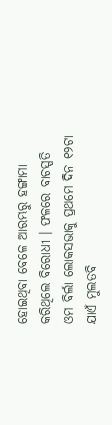ହୋଇଥିବା ବେଳେ ଆରମ୍ଭରୁ ହଙ୍ଗାମା କରିଥିଲେ ବିରୋଧୀ । ଫଳରେ ବାଚସ୍ପତି ଓମ ବିର୍ଲା ଲୋକସଭାକୁ ପ୍ରଥମେ ଦିନ ୧୨ଟା ଯାଏଁ ମୁଲତବି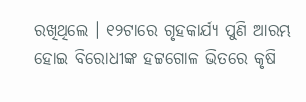ରଖିଥିଲେ । ୧୨ଟାରେ ଗୃହକାର୍ଯ୍ୟ ପୁଣି ଆରମ୍ଭ ହୋଇ ବିରୋଧୀଙ୍କ ହଟ୍ଟଗୋଳ ଭିତରେ କୃଷି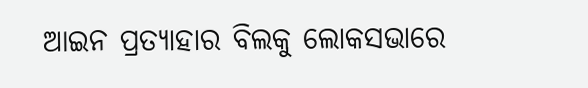ଆଇନ ପ୍ରତ୍ୟାହାର ବିଲକୁ ଲୋକସଭାରେ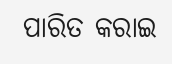ପାରିତ କରାଇ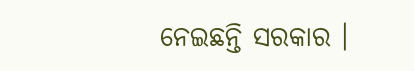ନେଇଛନ୍ତି ସରକାର ।